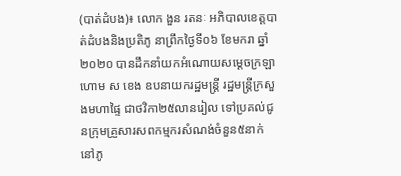(បាត់ដំបង)៖ លោក ងួន រតនៈ អភិបាលខេត្តបាត់ដំបងនិងប្រតិភូ នាព្រឹកថ្ងៃទី០៦ ខែមករា ឆ្នាំ២០២០ បានដឹកនាំយកអំណោយសម្តេចក្រឡាហោម ស ខេង ឧបនាយករដ្ឋមន្រ្តី រដ្ឋមន្រ្តីក្រសួងមហាផ្ទៃ ជាថវិកា២៥លានរៀល ទៅប្រគល់ជូនក្រុមគ្រួសារសពកម្មករសំណង់ចំនួន៥នាក់ នៅភូ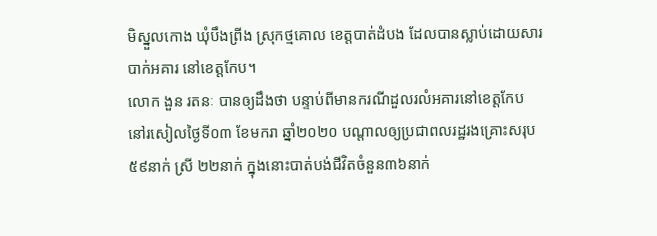មិស្នួលកោង ឃុំបឹងព្រីង ស្រុកថ្មគោល ខេត្តបាត់ដំបង ដែលបានស្លាប់ដោយសារបាក់អគារ នៅខេត្តកែប។
លោក ងួន រតនៈ បានឲ្យដឹងថា បន្ទាប់ពីមានករណីដួលរលំអគារនៅខេត្តកែប
នៅរសៀលថ្ងៃទី០៣ ខែមករា ឆ្នាំ២០២០ បណ្តាលឲ្យប្រជាពលរដ្ឋរងគ្រោះសរុប៥៩នាក់ ស្រី ២២នាក់ ក្នុងនោះបាត់បង់ជីវិតចំនួន៣៦នាក់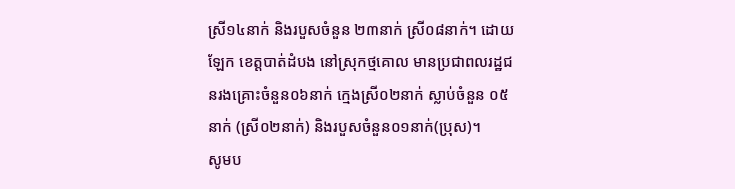ស្រី១៤នាក់ និងរបួសចំនួន ២៣នាក់ ស្រី០៨នាក់។ ដោយឡែក ខេត្តបាត់ដំបង នៅស្រុកថ្មគោល មានប្រជាពលរដ្ឋជនរងគ្រោះចំនួន០៦នាក់ ក្មេងស្រី០២នាក់ ស្លាប់ចំនួន ០៥ នាក់ (ស្រី០២នាក់) និងរបួសចំនួន០១នាក់(ប្រុស)។
សូមប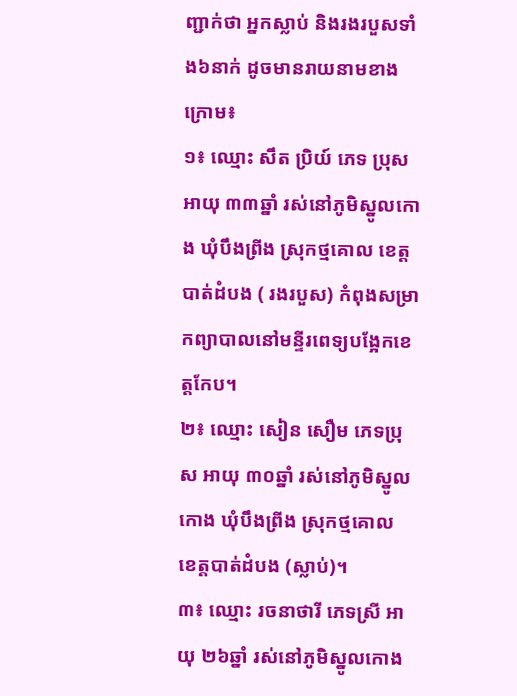ញ្ជាក់ថា អ្នកស្លាប់ និងរងរបួសទាំង៦នាក់ ដូចមានរាយនាមខាងក្រោម៖
១៖ ឈ្មោះ សឹត ប្រិយ៍ ភេទ ប្រុស អាយុ ៣៣ឆ្នាំ រស់នៅភូមិស្នូលកោង ឃុំបឹងព្រីង ស្រុកថ្មគោល ខេត្តបាត់ដំបង ( រងរបួស) កំពុងសម្រាកព្យាបាលនៅមន្ទីរពេទ្យបង្អែកខេត្តកែប។
២៖ ឈ្មោះ សៀន សឿម ភេទប្រុស អាយុ ៣០ឆ្នាំ រស់នៅភូមិស្នូលកោង ឃុំបឹងព្រីង ស្រុកថ្មគោល ខេត្តបាត់ដំបង (ស្លាប់)។
៣៖ ឈ្មោះ រចនាថារី ភេទស្រី អាយុ ២៦ឆ្នាំ រស់នៅភូមិស្នូលកោង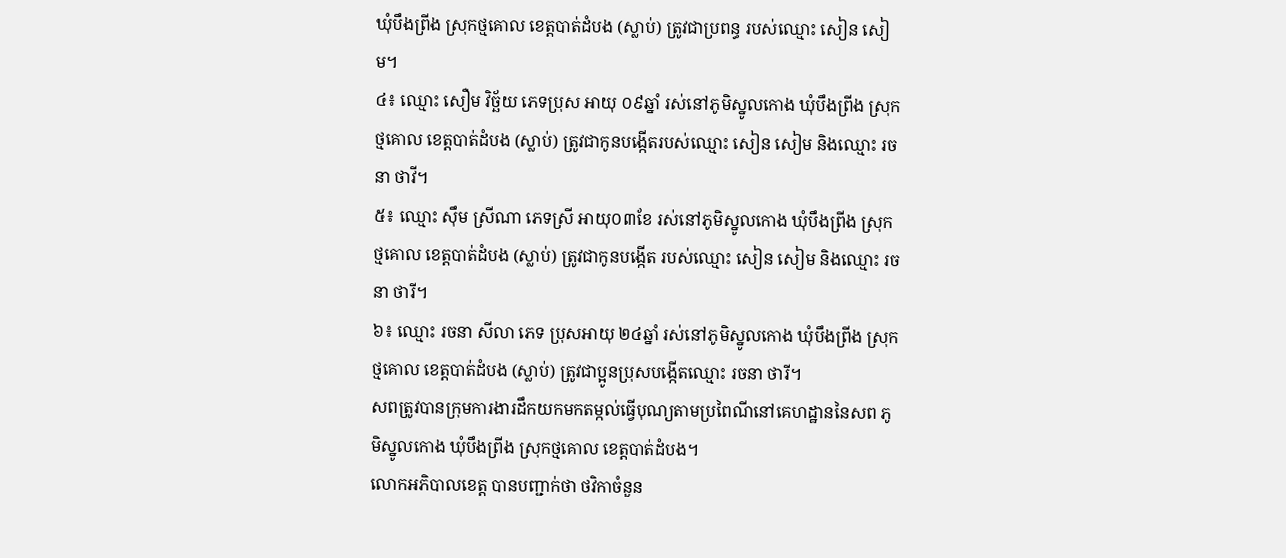ឃុំបឹងព្រីង ស្រុកថ្មគោល ខេត្តបាត់ដំបង (ស្លាប់) ត្រូវជាប្រពន្ធ របស់ឈ្មោះ សៀន សៀម។
៤៖ ឈ្មោះ សឿម វិច្ឆ័យ ភេទប្រុស អាយុ ០៩ឆ្នាំ រស់នៅភូមិស្នូលកោង ឃុំបឹងព្រីង ស្រុកថ្មគោល ខេត្តបាត់ដំបង (ស្លាប់) ត្រូវជាកូនបង្កើតរបស់ឈ្មោះ សៀន សៀម និងឈ្មោះ រចនា ថាវី។
៥៖ ឈ្មោះ ស៊ឹម ស្រីណា ភេទស្រី អាយុ០៣ខែ រស់នៅភូមិស្នូលកោង ឃុំបឹងព្រីង ស្រុកថ្មគោល ខេត្តបាត់ដំបង (ស្លាប់) ត្រូវជាកូនបង្កើត របស់ឈ្មោះ សៀន សៀម និងឈ្មោះ រចនា ថារី។
៦៖ ឈ្មោះ រចនា សីលា ភេទ ប្រុសអាយុ ២៤ឆ្នាំ រស់នៅភូមិស្នូលកោង ឃុំបឹងព្រីង ស្រុកថ្មគោល ខេត្តបាត់ដំបង (ស្លាប់) ត្រូវជាប្អូនប្រុសបង្កើតឈ្មោះ រចនា ថារី។
សពត្រូវបានក្រុមការងារដឹកយកមកតម្កល់ធ្វើបុណ្យតាមប្រពៃណីនៅគេហដ្ឋាននៃសព ភូមិស្នូលកោង ឃុំបឹងព្រីង ស្រុកថ្មគោល ខេត្តបាត់ដំបង។
លោកអភិបាលខេត្ត បានបញ្ជាក់ថា ថវិកាចំនួន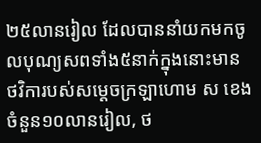២៥លានរៀល ដែលបាននាំយកមកចូលបុណ្យសពទាំង៥នាក់ក្នុងនោះមាន ថវិការបស់សម្តេចក្រឡាហោម ស ខេង ចំនួន១០លានរៀល, ថ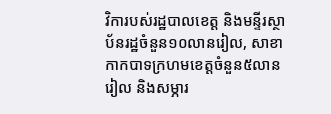វិការបស់រដ្ឋបាលខេត្ត និងមន្ទីរស្ថាប័នរដ្ឋចំនួន១០លានរៀល, សាខាកាកបាទក្រហមខេត្តចំនួន៥លានរៀល និងសម្ភារ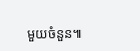មួយចំនួន៕